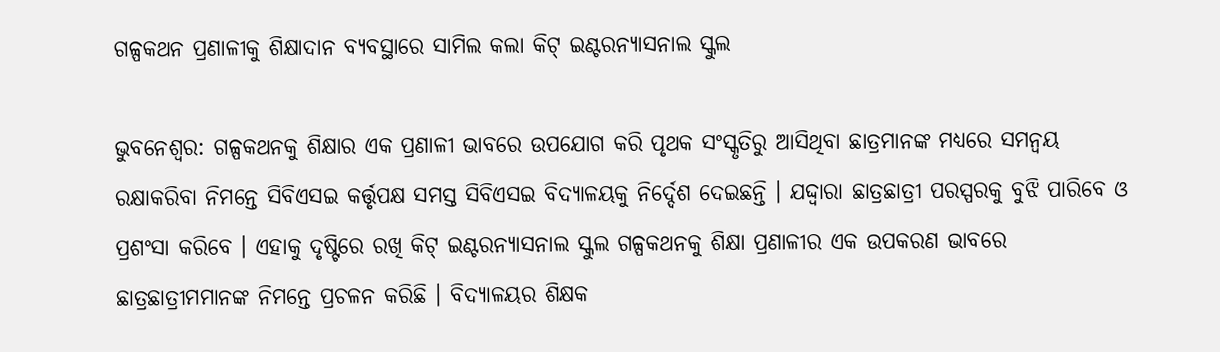ଗଳ୍ପକଥନ ପ୍ରଣାଳୀକୁ ଶିକ୍ଷାଦାନ ବ୍ୟବସ୍ଥାରେ ସାମିଲ କଲା କିଟ୍ ଇଣ୍ଟରନ୍ୟାସନାଲ ସ୍କୁଲ

ଭୁବନେଶ୍ୱର: ଗଳ୍ପକଥନକୁ ଶିକ୍ଷାର ଏକ ପ୍ରଣାଳୀ ଭାବରେ ଉପଯୋଗ କରି ପୃଥକ ସଂସ୍କୃତିରୁ ଆସିଥିବା ଛାତ୍ରମାନଙ୍କ ମଧ୍ୟରେ ସମନ୍ୱୟ ରକ୍ଷାକରିବା ନିମନ୍ତେ ସିବିଏସଇ କର୍ତ୍ତୃପକ୍ଷ ସମସ୍ତ ସିବିଏସଇ ବିଦ୍ୟାଳୟକୁ ନିର୍ଦ୍ଦେଶ ଦେଇଛନ୍ତି । ଯଦ୍ଦ୍ୱାରା ଛାତ୍ରଛାତ୍ରୀ ପରସ୍ପରକୁ ବୁଝି ପାରିବେ ଓ ପ୍ରଶଂସା କରିବେ । ଏହାକୁ ଦୃଷ୍ଟିରେ ରଖି କିଟ୍ ଇଣ୍ଟରନ୍ୟାସନାଲ ସ୍କୁଲ ଗଳ୍ପକଥନକୁ ଶିକ୍ଷା ପ୍ରଣାଳୀର ଏକ ଉପକରଣ ଭାବରେ ଛାତ୍ରଛାତ୍ରୀମମାନଙ୍କ ନିମନ୍ତେ ପ୍ରଚଳନ କରିଛି । ବିଦ୍ୟାଳୟର ଶିକ୍ଷକ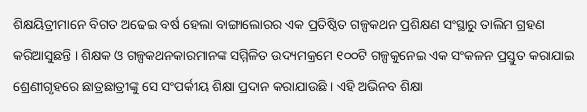ଶିକ୍ଷୟିତ୍ରୀମାନେ ବିଗତ ଅଢେଇ ବର୍ଷ ହେଲା ବାଙ୍ଗାଲୋରର ଏକ ପ୍ରତିଷ୍ଠିତ ଗଳ୍ପକଥନ ପ୍ରଶିକ୍ଷଣ ସଂସ୍ଥାରୁ ତାଲିମ ଗ୍ରହଣ କରିଆସୁଛନ୍ତି । ଶିକ୍ଷକ ଓ ଗଳ୍ପକଥନକାରମାନଙ୍କ ସମ୍ମିଳିତ ଉଦ୍ୟମକ୍ରମେ ୧୦୦ଟି ଗଳ୍ପକୁନେଇ ଏକ ସଂକଳନ ପ୍ରସ୍ତୁତ କରାଯାଇ ଶ୍ରେଣୀଗୃହରେ ଛାତ୍ରଛାତ୍ରୀଙ୍କୁ ସେ ସଂପର୍କୀୟ ଶିକ୍ଷା ପ୍ରଦାନ କରାଯାଉଛି । ଏହି ଅଭିନବ ଶିକ୍ଷା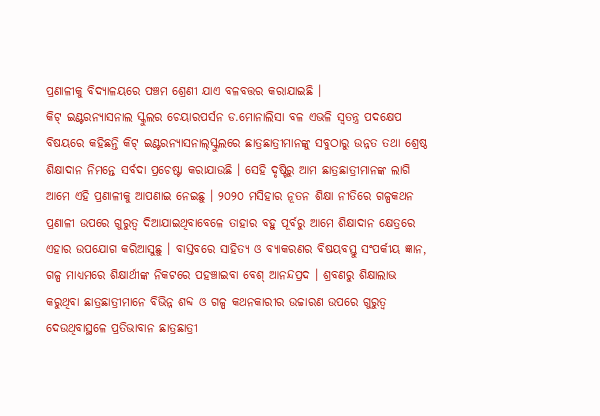ପ୍ରଣାଳୀକୁ ବିଦ୍ୟାଳୟରେ ପଞ୍ଚମ ଶ୍ରେଣୀ ଯାଏ ବଳବତ୍ତର କରାଯାଇଛି ।
କିଟ୍ ଇଣ୍ଟରନ୍ୟାସନାଲ ସ୍କୁଲର ଚେୟାରପର୍ସନ ଡ.ମୋନାଲିସା ବଳ ଏଭଳି ସ୍ୱତନ୍ତ୍ର ପଦକ୍ଷେପ ବିଷୟରେ କହିଛନ୍ତି କିଟ୍ ଇଣ୍ଟରନ୍ୟାସନାଲ୍‌ସ୍କୁଲରେ ଛାତ୍ରଛାତ୍ରୀମାନଙ୍କୁ ସବୁଠାରୁ ଉନ୍ନତ ତଥା ଶ୍ରେଷ୍ଠ ଶିକ୍ଷାଦାନ ନିମନ୍ତେ ସର୍ବଦା ପ୍ରଚେଷ୍ଟା କରାଯାଉଛି । ସେହି ଦୃଷ୍ଟିରୁ ଆମ ଛାତ୍ରଛାତ୍ରୀମାନଙ୍କ ଲାଗି ଆମେ ଏହି ପ୍ରଣାଳୀକୁ ଆପଣାଇ ନେଇଛୁ । ୨୦୨୦ ମସିହାର ନୂତନ ଶିକ୍ଷା ନୀତିରେ ଗଳ୍ପକଥନ ପ୍ରଣାଳୀ ଉପରେ ଗୁରୁତ୍ୱ ଦିଆଯାଇଥିବାବେଳେ ତାହାର ବହୁ ପୂର୍ବରୁ ଆମେ ଶିକ୍ଷାଦାନ କ୍ଷେତ୍ରରେ ଏହାର ଉପଯୋଗ କରିଆସୁଛୁ । ବାସ୍ତବରେ ସାହିତ୍ୟ ଓ ବ୍ୟାକରଣର ବିଷୟବସ୍ତୁ ସଂପର୍କୀୟ ଜ୍ଞାନ, ଗଳ୍ପ ମାଧ୍ୟମରେ ଶିକ୍ଷାର୍ଥୀଙ୍କ ନିକଟରେ ପହଞ୍ଚାଇବା ବେଶ୍ ଆନନ୍ଦପ୍ରଦ । ଶ୍ରବଣରୁ ଶିକ୍ଷାଲାଭ କରୁଥିବା ଛାତ୍ରଛାତ୍ରୀମାନେ ବିଭିନ୍ନ ଶବ୍ଦ ଓ ଗଳ୍ପ କଥନକାରୀର ଉଚ୍ଚାରଣ ଉପରେ ଗୁରୁତ୍ୱ ଦେଉଥିବାସ୍ଥଳେ ପ୍ରତିଭାବାନ ଛାତ୍ରଛାତ୍ରୀ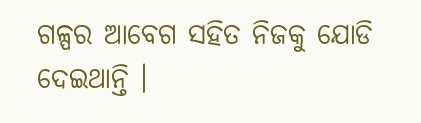ଗଳ୍ପର ଆବେଗ ସହିତ ନିଜକୁ ଯୋଡି ଦେଇଥାନ୍ତି ।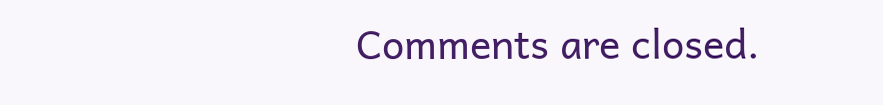Comments are closed.